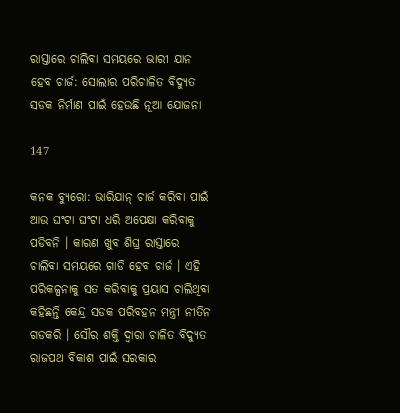ରାସ୍ତାରେ ଚାଲିବା ସମୟରେ ଭାରୀ ଯାନ ହେବ ଚାର୍ଜ: ସୋଲାର ପରିଚାଳିତ ବିଦ୍ୟୁତ ସଡକ ନିର୍ମାଣ ପାଇଁ ହେଉଛି ନୂଆ ଯୋଜନା

147

କନକ ବ୍ୟୁରୋ: ଭାରିଯାନ୍ ଚାର୍ଜ କରିବା ପାଇଁ ଆଉ ଘଂଟା ଘଂଟା ଧରି ଅପେକ୍ଷା କରିବାକୁ ପଡିବନି । କାରଣ ଖୁବ ଶିଘ୍ର ରାସ୍ତାରେ ଚାଲିବା ସମୟରେ ଗାଡି ହେବ ଚାର୍ଜ । ଏହି ପରିକଳ୍ପନାକୁ ସତ କରିବାକୁ ପ୍ରୟାସ ଚାଲିଥିବା କହିଛନ୍ତି କେନ୍ଦ୍ର ସଡକ ପରିବହନ ମନ୍ତ୍ରୀ ନୀତିନ ଗଡକରି । ସୌର ଶକ୍ତି ଦ୍ୱାରା ଚାଳିତ ବିଦ୍ୟୁତ ରାଜପଥ ବିକାଶ ପାଇଁ ସରକାର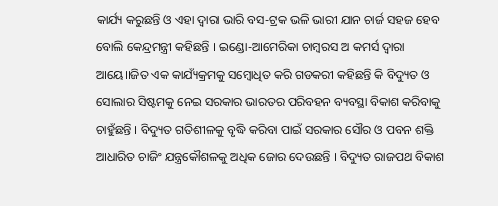କାର୍ଯ୍ୟ କରୁଛନ୍ତି ଓ ଏହା ଦ୍ୱାରା ଭାରି ବସ-ଟ୍ରକ ଭଳି ଭାରୀ ଯାନ ଚାର୍ଜ ସହଜ ହେବ ବୋଲି କେନ୍ଦ୍ରମନ୍ତ୍ରୀ କହିଛନ୍ତି । ଇଣ୍ଡୋ-ଆମେରିକା ଚାମ୍ବରସ ଅ କମର୍ସ ଦ୍ୱାରା ଆୟେ।।ଜିତ ଏକ କାଯ୍ୟଁକ୍ରମକୁ ସମ୍ବୋଧିତ କରି ଗଡକରୀ କହିଛନ୍ତି କି ବିଦ୍ୟୁତ ଓ ସୋଲାର ସିଷ୍ଟମକୁ ନେଇ ସରକାର ଭାରତର ପରିବହନ ବ୍ୟବସ୍ଥା ବିକାଶ କରିବାକୁ ଚାହୁଁଛନ୍ତି । ବିଦ୍ୟୁତ ଗତିଶୀଳକୁ ବୃଦ୍ଧି କରିବା ପାଇଁ ସରକାର ସୌର ଓ ପବନ ଶକ୍ତି ଆଧାରିତ ଚାଜିଂ ଯନ୍ତ୍ରକୌଶଳକୁ ଅଧିକ ଜୋର ଦେଉଛନ୍ତି । ବିଦ୍ୟୁତ ରାଜପଥ ବିକାଶ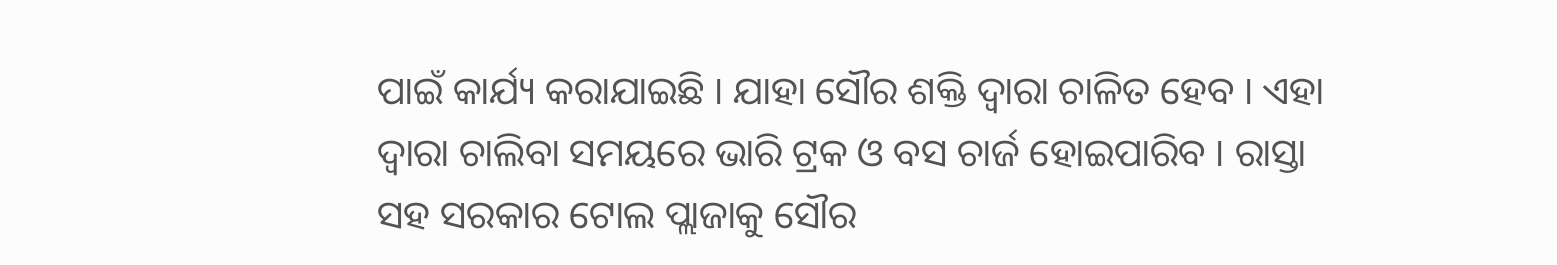ପାଇଁ କାର୍ଯ୍ୟ କରାଯାଇଛି । ଯାହା ସୌର ଶକ୍ତି ଦ୍ୱାରା ଚାଳିତ ହେବ । ଏହା ଦ୍ୱାରା ଚାଲିବା ସମୟରେ ଭାରି ଟ୍ରକ ଓ ବସ ଚାର୍ଜ ହୋଇପାରିବ । ରାସ୍ତା ସହ ସରକାର ଟୋଲ ପ୍ଲାଜାକୁ ସୌର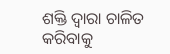ଶକ୍ତି ଦ୍ୱାରା ଚାଳିତ କରିବାକୁ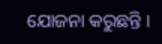ଯୋଜନା କରୁଛନ୍ତି ।